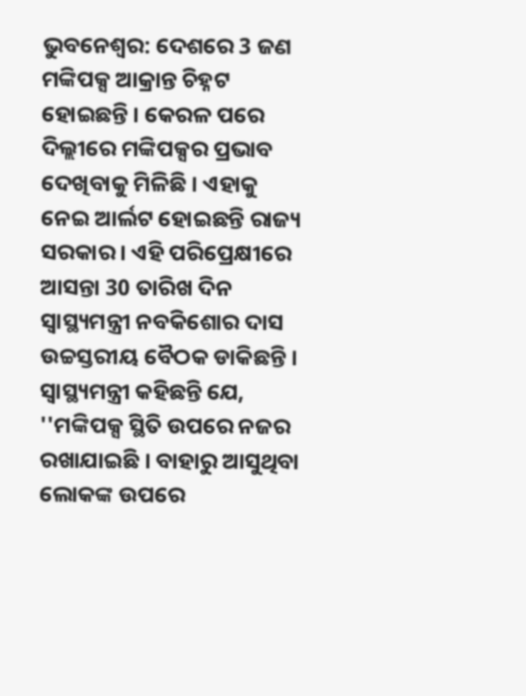ଭୁବନେଶ୍ବର: ଦେଶରେ 3 ଜଣ ମଙ୍କିପକ୍ସ ଆକ୍ରାନ୍ତ ଚିହ୍ନଟ ହୋଇଛନ୍ତି । କେରଳ ପରେ ଦିଲ୍ଲୀରେ ମଙ୍କିପକ୍ସର ପ୍ରଭାବ ଦେଖିବାକୁ ମିଳିଛି । ଏହାକୁ ନେଇ ଆର୍ଲଟ ହୋଇଛନ୍ତି ରାଜ୍ୟ ସରକାର । ଏହି ପରିପ୍ରେକ୍ଷୀରେ ଆସନ୍ତା 30 ତାରିଖ ଦିନ ସ୍ୱାସ୍ଥ୍ୟମନ୍ତ୍ରୀ ନବକିଶୋର ଦାସ ଉଚ୍ଚସ୍ତରୀୟ ବୈଠକ ଡାକିଛନ୍ତି । ସ୍ବାସ୍ଥ୍ୟମନ୍ତ୍ରୀ କହିଛନ୍ତି ଯେ, ''ମଙ୍କିପକ୍ସ ସ୍ଥିତି ଉପରେ ନଜର ରଖାଯାଇଛି । ବାହାରୁ ଆସୁଥିବା ଲୋକଙ୍କ ଉପରେ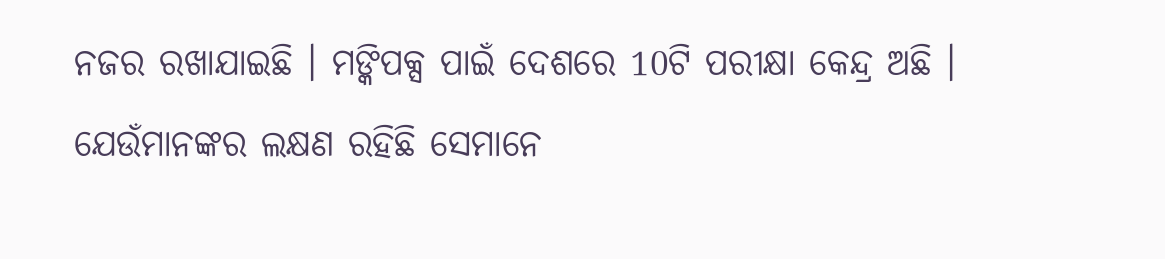ନଜର ରଖାଯାଇଛି । ମଙ୍କିପକ୍ସ ପାଇଁ ଦେଶରେ 10ଟି ପରୀକ୍ଷା କେନ୍ଦ୍ର ଅଛି । ଯେଉଁମାନଙ୍କର ଲକ୍ଷଣ ରହିଛି ସେମାନେ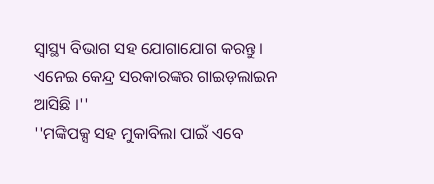ସ୍ବାସ୍ଥ୍ୟ ବିଭାଗ ସହ ଯୋଗାଯୋଗ କରନ୍ତୁ । ଏନେଇ କେନ୍ଦ୍ର ସରକାରଙ୍କର ଗାଇଡ଼ଲାଇନ ଆସିଛି ।''
''ମଙ୍କିପକ୍ସ ସହ ମୁକାବିଲା ପାଇଁ ଏବେ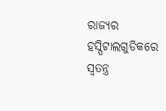ରାଜ୍ୟର ହସ୍ପିଟାଲଗୁଡିକରେ ସ୍ବତନ୍ତ୍ର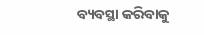ବ୍ୟବସ୍ଥା କରିବାକୁ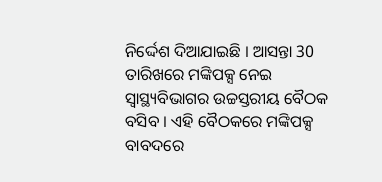ନିର୍ଦ୍ଦେଶ ଦିଆଯାଇଛି । ଆସନ୍ତା 30 ତାରିଖରେ ମଙ୍କିପକ୍ସ ନେଇ ସ୍ବାସ୍ଥ୍ୟବିଭାଗର ଉଚ୍ଚସ୍ତରୀୟ ବୈଠକ ବସିବ । ଏହି ବୈଠକରେ ମଙ୍କିପକ୍ସ ବାବଦରେ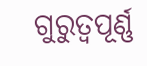ଗୁରୁତ୍ବପୂର୍ଣ୍ଣ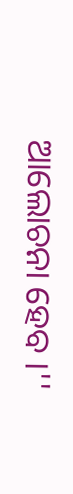ଆଲୋଚନା ହେବ ।''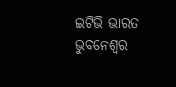ଇଟିଭି ଭାରତ ଭୁବନେଶ୍ବର